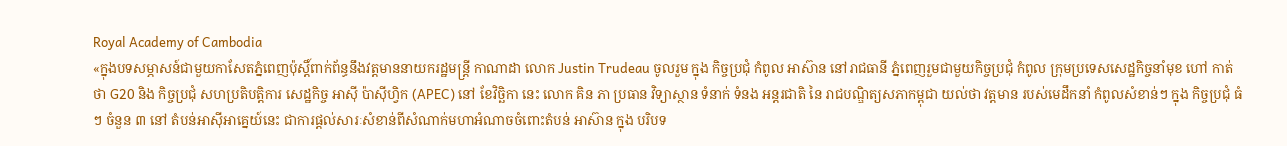Royal Academy of Cambodia
«ក្នុងបទសម្ភាសន៍ជាមួយកាសែតភ្នំពេញប៉ុស្តិ៍ពាក់ព័ន្ធនឹងវត្តមាននាយករដ្ឋមន្ត្រី កាណាដា លោក Justin Trudeau ចូលរួម ក្នុង កិច្ចប្រជុំ កំពូល អាស៊ាន នៅរាជធានី ភ្នំពេញរួមជាមួយកិច្ចប្រជុំ កំពូល ក្រុមប្រទេសសេដ្ឋកិច្ចនាំមុខ ហៅ កាត់ ថា G20 និង កិច្ចប្រជុំ សហប្រតិបត្តិការ សេដ្ឋកិច្ច អាស៊ី ប៉ាស៊ីហ្វិក (APEC) នៅ ខែវិច្ឆិកា នេះ លោក គិន ភា ប្រធាន វិទ្យាស្ថាន ទំនាក់ ទំនង អន្តរជាតិ នៃ រាជបណ្ឌិត្យសភាកម្ពុជា យល់ថា វត្តមាន របស់មេដឹកនាំ កំពូលសំខាន់ៗ ក្នុង កិច្ចប្រជុំ ធំៗ ចំនួន ៣ នៅ តំបន់អាស៊ីអាគ្នេយ៍នេះ ជាការផ្តល់សារៈសំខាន់ពីសំណាក់មហាអំណាចចំពោះតំបន់ អាស៊ាន ក្នុង បរិបទ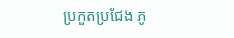ប្រកួតប្រជែង ភូ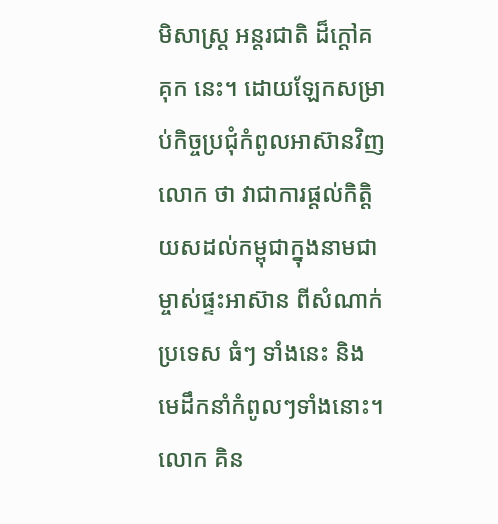មិសាស្ត្រ អន្តរជាតិ ដ៏ក្តៅគគុក នេះ។ ដោយឡែកសម្រាប់កិច្ចប្រជុំកំពូលអាស៊ានវិញ លោក ថា វាជាការផ្តល់កិត្តិយសដល់កម្ពុជាក្នុងនាមជាម្ចាស់ផ្ទះអាស៊ាន ពីសំណាក់ប្រទេស ធំៗ ទាំងនេះ និង មេដឹកនាំកំពូលៗទាំងនោះ។
លោក គិន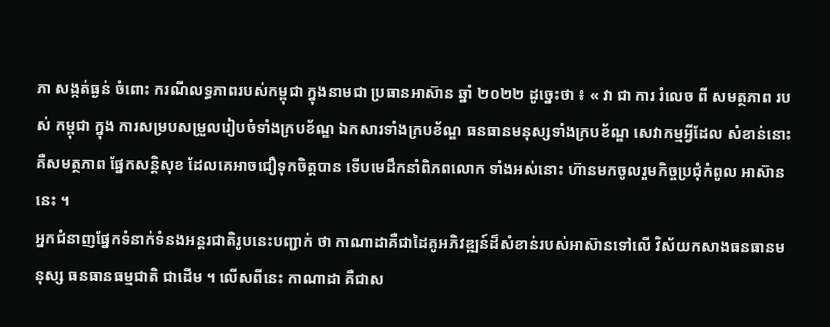ភា សង្កត់ធ្ងន់ ចំពោះ ករណីលទ្ធភាពរបស់កម្ពុជា ក្នុងនាមជា ប្រធានអាស៊ាន ឆ្នាំ ២០២២ ដូច្នេះថា ៖ « វា ជា ការ រំលេច ពី សមត្ថភាព របស់ កម្ពុជា ក្នុង ការសម្របសម្រួលរៀបចំទាំងក្របខ័ណ្ឌ ឯកសារទាំងក្របខ័ណ្ឌ ធនធានមនុស្សទាំងក្របខ័ណ្ឌ សេវាកម្មអ្វីដែល សំខាន់នោះ គឺសមត្ថភាព ផ្នែកសន្តិសុខ ដែលគេអាចជឿទុកចិត្តបាន ទើបមេដឹកនាំពិភពលោក ទាំងអស់នោះ ហ៊ានមកចូលរួមកិច្ចប្រជុំកំពូល អាស៊ាន នេះ ។
អ្នកជំនាញផ្នែកទំនាក់ទំនងអន្តរជាតិរូបនេះបញ្ជាក់ ថា កាណាដាគឺជាដៃគូអភិវឌ្ឍន៍ដ៏សំខាន់របស់អាស៊ានទៅលើ វិស័យកសាងធនធានមនុស្ស ធនធានធម្មជាតិ ជាដើម ។ លើសពីនេះ កាណាដា គឺជាស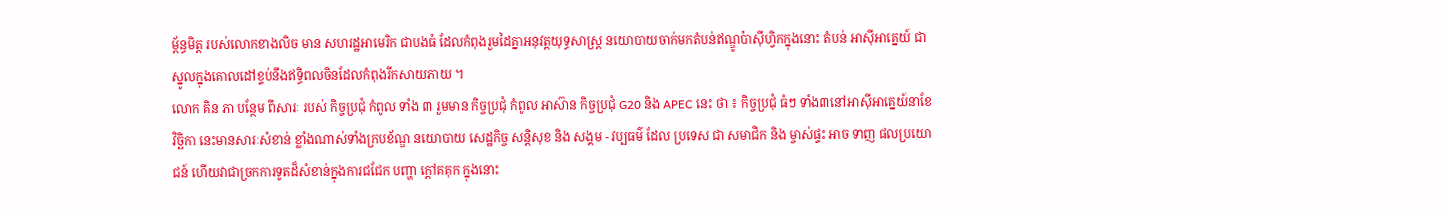ម្ព័ន្ធមិត្ត របស់លោកខាងលិច មាន សហរដ្ឋអាមេរិក ជាបងធំ ដែលកំពុងរួមដៃគ្នាអនុវត្តយុទ្ធសាស្ត្រ នយោបាយចាក់មកតំបន់ឥណ្ឌូប៉ាស៊ីហ្វិកក្នុងនោះ តំបន់ អាស៊ីអាគ្នេយ៍ ជាស្នូលក្នុងគោលដៅខ្ទប់នឹងឥទ្ធិពលចិនដែលកំពុងរីកសាយភាយ ។
លោក គិន ភា បន្ថែម ពីសារៈ របស់ កិច្ចប្រជុំ កំពូល ទាំង ៣ រួមមាន កិច្ចប្រជុំ កំពូល អាស៊ាន កិច្ចប្រជុំ G20 និង APEC នេះ ថា ៖ កិច្ចប្រជុំ ធំៗ ទាំង៣នៅអាស៊ីអាគ្នេយ៍នាខែវិច្ឆិកា នេះមានសារៈសំខាន់ ខ្លាំងណាស់ទាំងក្របខ័ណ្ឌ នយោបាយ សេដ្ឋកិច្ច សន្តិសុខ និង សង្គម - វប្បធម៌ ដែល ប្រទេស ជា សមាជិក និង ម្ចាស់ផ្ទះ អាច ទាញ ផលប្រយោជន៍ ហើយវាជាច្រកការទូតដ៏សំខាន់ក្នុងការជជែក បញ្ហា ក្តៅគគុក ក្នុងនោះ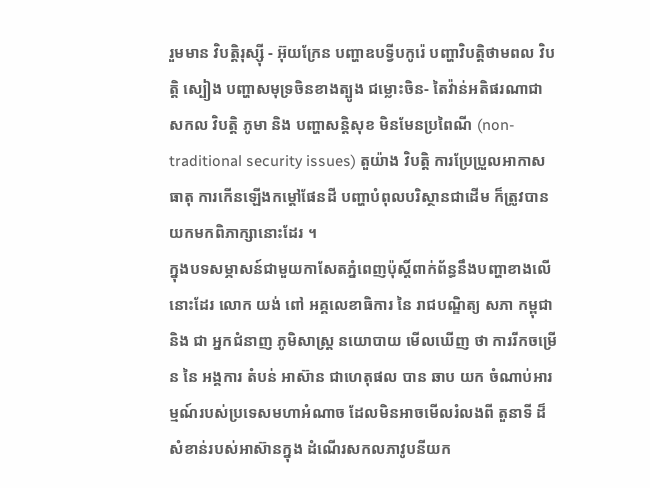រួមមាន វិបត្តិរុស្ស៊ី - អ៊ុយក្រែន បញ្ហាឧបទ្វីបកូរ៉េ បញ្ហាវិបត្តិថាមពល វិបត្តិ ស្បៀង បញ្ហាសមុទ្រចិនខាងត្បូង ជម្លោះចិន- តៃវ៉ាន់អតិផរណាជា សកល វិបត្តិ ភូមា និង បញ្ហាសន្តិសុខ មិនមែនប្រពៃណី (non-traditional security issues) តួយ៉ាង វិបត្តិ ការប្រែប្រួលអាកាសធាតុ ការកើនឡើងកម្តៅផែនដី បញ្ហាបំពុលបរិស្ថានជាដើម ក៏ត្រូវបានយកមកពិភាក្សានោះដែរ ។
ក្នុងបទសម្ភាសន៍ជាមួយកាសែតភ្នំពេញប៉ុស្តិ៍ពាក់ព័ន្ធនឹងបញ្ហាខាងលើនោះដែរ លោក យង់ ពៅ អគ្គលេខាធិការ នៃ រាជបណ្ឌិត្យ សភា កម្ពុជា និង ជា អ្នកជំនាញ ភូមិសាស្ត្រ នយោបាយ មើលឃើញ ថា ការរីកចម្រើន នៃ អង្គការ តំបន់ អាស៊ាន ជាហេតុផល បាន ឆាប យក ចំណាប់អារម្មណ៍របស់ប្រទេសមហាអំណាច ដែលមិនអាចមើលរំលងពី តួនាទី ដ៏សំខាន់របស់អាស៊ានក្នុង ដំណើរសកលភាវូបនីយក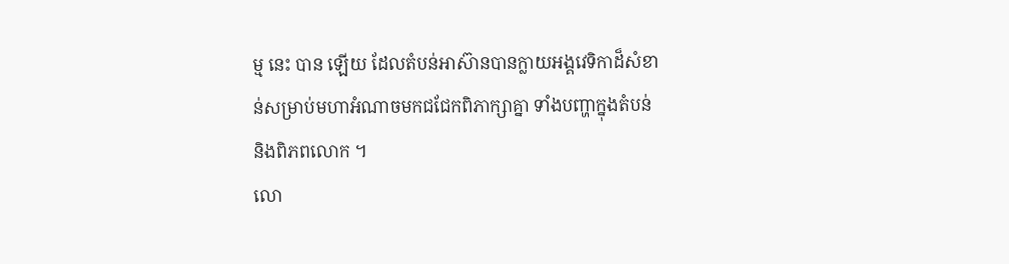ម្ម នេះ បាន ឡើយ ដែលតំបន់អាស៊ានបានក្លាយអង្គវេទិកាដ៏សំខាន់សម្រាប់មហាអំណាចមកជជែកពិភាក្សាគ្នា ទាំងបញ្ហាក្នុងតំបន់ និងពិភពលោក ។
លោ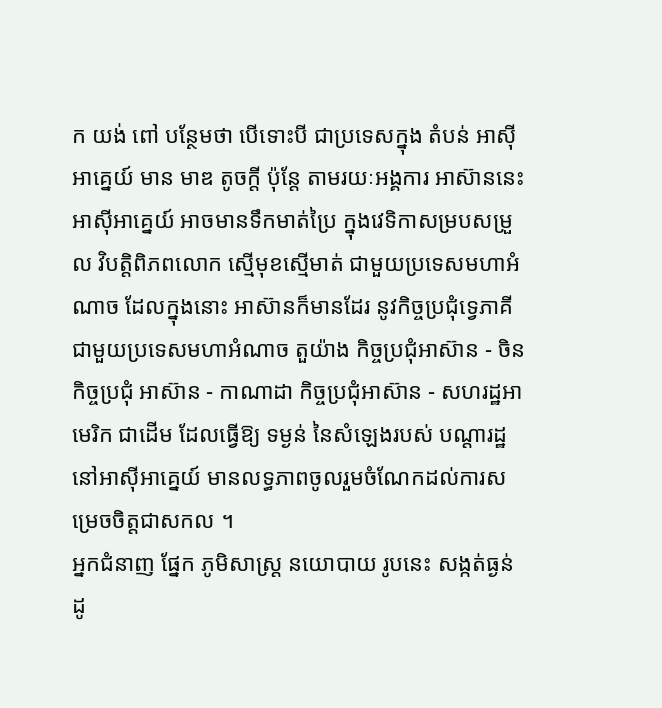ក យង់ ពៅ បន្ថែមថា បើទោះបី ជាប្រទេសក្នុង តំបន់ អាស៊ីអាគ្នេយ៍ មាន មាឌ តូចក្តី ប៉ុន្តែ តាមរយៈអង្គការ អាស៊ាននេះ អាស៊ីអាគ្នេយ៍ អាចមានទឹកមាត់ប្រៃ ក្នុងវេទិកាសម្របសម្រួល វិបត្តិពិភពលោក ស្មើមុខស្មើមាត់ ជាមួយប្រទេសមហាអំណាច ដែលក្នុងនោះ អាស៊ានក៏មានដែរ នូវកិច្ចប្រជុំទ្វេភាគីជាមួយប្រទេសមហាអំណាច តួយ៉ាង កិច្ចប្រជុំអាស៊ាន - ចិន កិច្ចប្រជុំ អាស៊ាន - កាណាដា កិច្ចប្រជុំអាស៊ាន - សហរដ្ឋអាមេរិក ជាដើម ដែលធ្វើឱ្យ ទម្ងន់ នៃសំឡេងរបស់ បណ្តារដ្ឋ នៅអាស៊ីអាគ្នេយ៍ មានលទ្ធភាពចូលរួមចំណែកដល់ការសម្រេចចិត្តជាសកល ។
អ្នកជំនាញ ផ្នែក ភូមិសាស្ត្រ នយោបាយ រូបនេះ សង្កត់ធ្ងន់ ដូ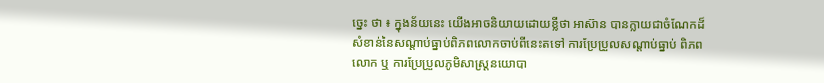ច្នេះ ថា ៖ ក្នុងន័យនេះ យើងអាចនិយាយដោយខ្លីថា អាស៊ាន បានក្លាយជាចំណែកដ៏សំខាន់នៃសណ្តាប់ធ្នាប់ពិភពលោកចាប់ពីនេះតទៅ ការប្រែប្រួលសណ្តាប់ធ្នាប់ ពិភពលោក ឬ ការប្រែប្រួលភូមិសាស្ត្រនយោបា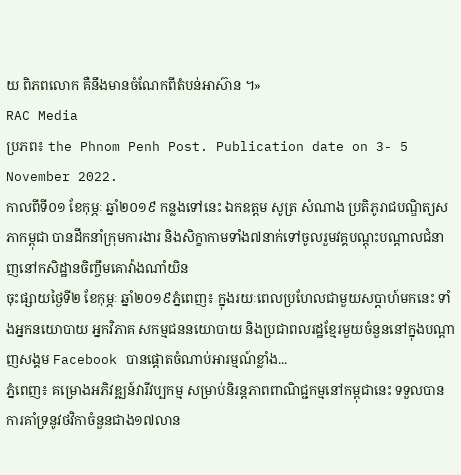យ ពិភពលោក គឺនឹងមានចំណែកពីតំបន់អាស៊ាន ។»
RAC Media
ប្រភព៖ the Phnom Penh Post. Publication date on 3- 5 November 2022.
កាលពីទី០១ ខែកុម្ភៈ ឆ្នាំ២០១៩ កន្លងទៅនេះ ឯកឧត្តម សូត្រ សំណាង ប្រតិភូរាជបណ្ឌិត្យសភាកម្ពុជា បានដឹកនាំក្រុមការងារ និងសិក្ខាកាមទាំង៧នាក់ទៅចូលរួមវគ្គបណ្តុះបណ្តាលជំនាញនៅកសិដ្ឋានចិញ្ចឹមគោវ៉ាងណាំយិន
ចុះផ្សាយថ្ងៃទី២ ខែកុម្ភៈ ឆ្នាំ២០១៩ភ្នំពេញ៖ ក្នុងរយៈពេលប្រហែលជាមួយសប្ដាហ៍មកនេះ ទាំងអ្នកនយោបាយ អ្នកវិភាគ សកម្មជននយោបាយ និងប្រជាពលរដ្ឋខ្មែរមួយចំនួននៅក្នុងបណ្ដាញសង្គម Facebook បានផ្ដោតចំណាប់អារម្មណ៍ខ្លាំង...
ភ្នំពេញ៖ គម្រោងអភិវឌ្ឍន៍វារីវប្បកម្ម សម្រាប់និរន្តភាពពាណិជ្ជកម្មនៅកម្ពុជានេះ ទទួលបានការគាំទ្រនូវថវិកាចំនួនជាង១៧លាន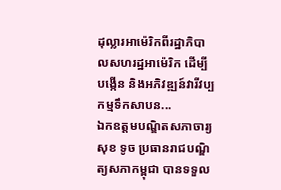ដុល្លារអាម៉េរិកពីរដ្ឋាភិបាលសហរដ្ឋអាម៉េរិក ដើម្បីបង្កើន និងអភិវឌ្ឍន៍វារីវប្បកម្មទឹកសាបន...
ឯកឧត្តមបណ្ឌិតសភាចារ្យ សុខ ទូច ប្រធានរាជបណ្ឌិត្យសភាកម្ពុជា បានទទួល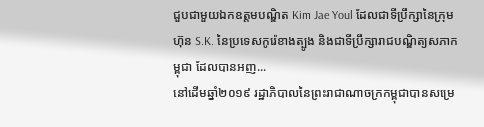ជួបជាមួយឯកឧត្តមបណ្ឌិត Kim Jae Youl ដែលជាទីប្រឹក្សានៃក្រុមហ៊ុន S.K. នៃប្រទេសកូរ៉េខាងត្បូង និងជាទីប្រឹក្សារាជបណ្ឌិត្យសភាកម្ពុជា ដែលបានអញ...
នៅដើមឆ្នាំ២០១៩ រដ្ឋាភិបាលនៃព្រះរាជាណាចក្រកម្ពុជាបានសម្រេ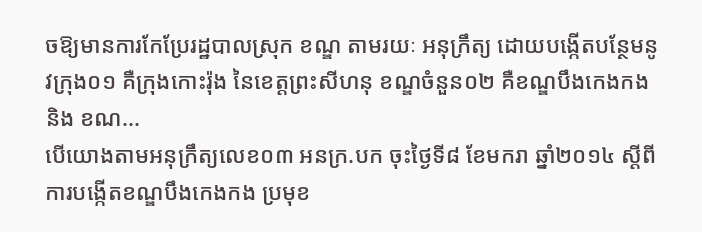ចឱ្យមានការកែប្រែរដ្ឋបាលស្រុក ខណ្ឌ តាមរយៈ អនុក្រឹត្យ ដោយបង្កើតបន្ថែមនូវក្រុង០១ គឺក្រុងកោះរ៉ុង នៃខេត្តព្រះសីហនុ ខណ្ឌចំនួន០២ គឺខណ្ឌបឹងកេងកង និង ខណ...
បើយោងតាមអនុក្រឹត្យលេខ០៣ អនក្រ.បក ចុះថ្ងៃទី៨ ខែមករា ឆ្នាំ២០១៤ ស្ដីពីការបង្កើតខណ្ឌបឹងកេងកង ប្រមុខ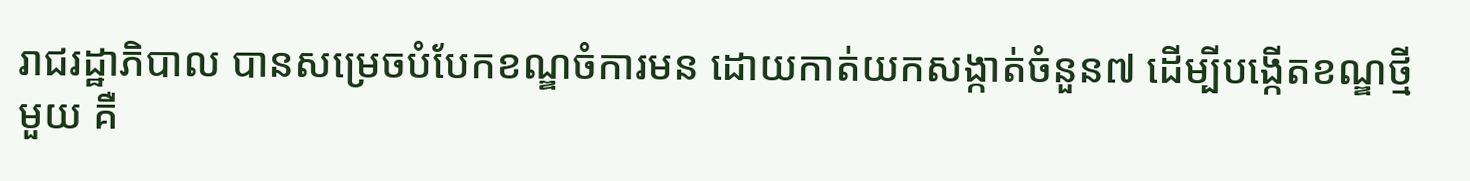រាជរដ្ឋាភិបាល បានសម្រេចបំបែកខណ្ឌចំការមន ដោយកាត់យកសង្កាត់ចំនួន៧ ដើម្បីបង្កើតខណ្ឌថ្មីមួយ គឺ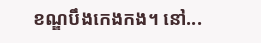ខណ្ឌបឹងកេងកង។ នៅ...